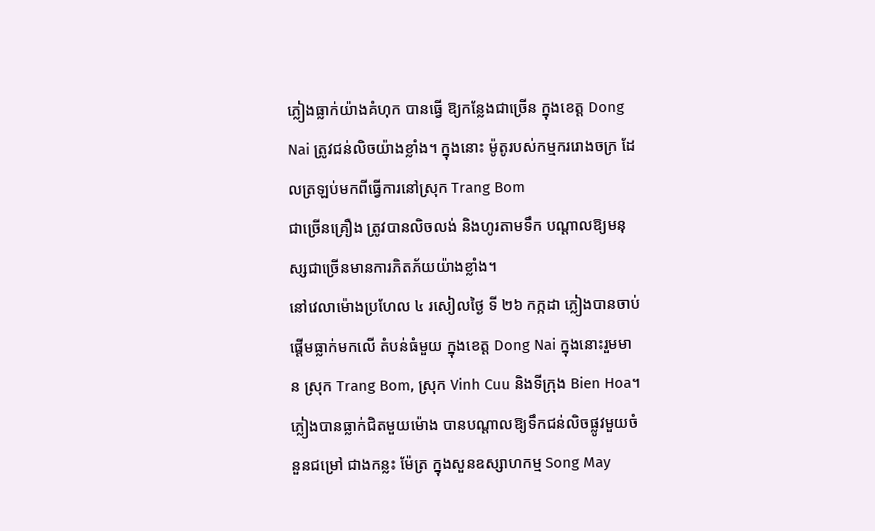ភ្លៀងធ្លាក់យ៉ាងគំហុក បានធ្វើ ឱ្យកន្លែងជាច្រើន ក្នុងខេត្ត Dong Nai ត្រូវជន់លិចយ៉ាងខ្លាំង។ ក្នុងនោះ ម៉ូតូរបស់កម្មកររោងចក្រ ដែលត្រឡប់មកពីធ្វើការនៅស្រុក Trang Bom
ជាច្រើនគ្រឿង ត្រូវបានលិចលង់ និងហូរតាមទឹក បណ្ដាលឱ្យមនុស្សជាច្រើនមានការភិតភ័យយ៉ាងខ្លាំង។
នៅវេលាម៉ោងប្រហែល ៤ រសៀលថ្ងៃ ទី ២៦ កក្កដា ភ្លៀងបានចាប់ផ្តើមធ្លាក់មកលើ តំបន់ធំមួយ ក្នុងខេត្ត Dong Nai ក្នុងនោះរួមមាន ស្រុក Trang Bom, ស្រុក Vinh Cuu និងទីក្រុង Bien Hoa។
ភ្លៀងបានធ្លាក់ជិតមួយម៉ោង បានបណ្តាលឱ្យទឹកជន់លិចផ្លូវមួយចំនួនជម្រៅ ជាងកន្លះ ម៉ែត្រ ក្នុងសួនឧស្សាហកម្ម Song May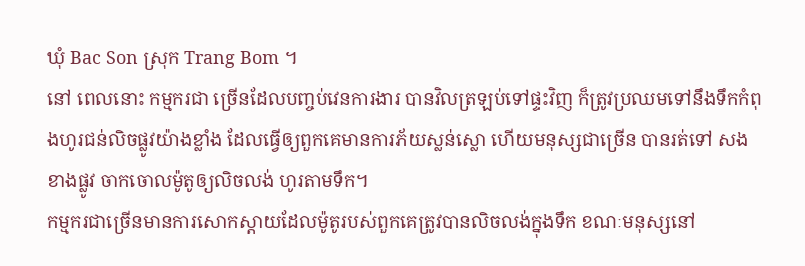ឃុំ Bac Son ស្រុក Trang Bom ។
នៅ ពេលនោះ កម្មករជា ច្រើនដែលបញ្ចប់វេនការងារ បានវិលត្រឡប់ទៅផ្ទះវិញ ក៏ត្រូវប្រឈមទៅនឹងទឹកកំពុងហូរជន់លិចផ្លូវយ៉ាងខ្លាំង ដែលធ្វើឲ្យពួកគេមានការភ័យស្លន់ស្លោ ហើយមនុស្សជាច្រើន បានរត់ទៅ សងខាងផ្លូវ ចាកចោលម៉ូតូឲ្យលិចលង់ ហូរតាមទឹក។
កម្មករជាច្រើនមានការសោកស្តាយដែលម៉ូតូរបស់ពួកគេត្រូវបានលិចលង់ក្នុងទឹក ខណៈមនុស្សនៅ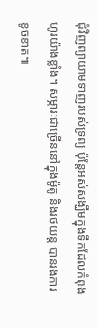ជុំវិញព្យាយាមទាញរបស់ទ្រព្យ ប៉ុន្តែអស់សង្ឃឹមក្នុងទឹកដែលកំពុងហូរយ៉ាងខ្លាំង។ សម្ភារៈជាច្រើននៅក្នុងម៉ូតូ និងរថយន្ត បានរងការខូចខាត៕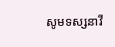សូមទស្សនាវី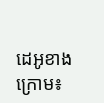ដេអូខាងក្រោម៖